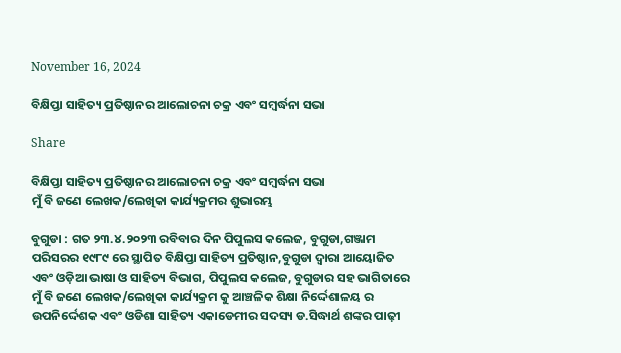November 16, 2024

ବିକ୍ଷିପ୍ତା ସାହିତ୍ୟ ପ୍ରତିଷ୍ଠାନର ଆଲୋଚନା ଚକ୍ର ଏବଂ ସମ୍ବର୍ଦ୍ଧନା ସଭା

Share

ବିକ୍ଷିପ୍ତା ସାହିତ୍ୟ ପ୍ରତିଷ୍ଠାନର ଆଲୋଚନା ଚକ୍ର ଏବଂ ସମ୍ବର୍ଦ୍ଧନା ସଭା
ମୁଁ ବି ଜଣେ ଲେଖକ/ଲେଖିକା କାର୍ଯ୍ୟକ୍ରମର ଶୁଭାରମ୍ଭ

ବୁଗୁଡା : ଗତ ୨୩.୪.୨୦୨୩ ରବିବାର ଦିନ ପିପୁଲସ କଲେଜ, ବୁଗୁଡା,ଗଞ୍ଜାମ ପରିସରର ୧୯୮୯ ରେ ସ୍ଥାପିତ ବିକ୍ଷିପ୍ତା ସାହିତ୍ୟ ପ୍ରତିଷ୍ଠାନ,ବୁଗୁଡା ଦ୍ୱାରା ଆୟୋଜିତ ଏବଂ ଓଡ଼ିଆ ଭାଷା ଓ ସାହିତ୍ୟ ବିଭାଗ, ପିପୁଲସ କଲେଜ, ବୁଗୁଡାର ସହ ଭାଗିତାରେ ମୁଁ ବି ଜଣେ ଲେଖକ/ଲେଖିକା କାର୍ଯ୍ୟକ୍ରମ କୁ ଆଞ୍ଚଳିକ ଶିକ୍ଷା ନିର୍ଦ୍ଦେଶାଳୟ ର ଉପନିର୍ଦ୍ଦେଶକ ଏବଂ ଓଡିଶା ସାହିତ୍ୟ ଏକାଡେମୀର ସଦସ୍ୟ ଡ.ସିଦ୍ଧାର୍ଥ ଶଙ୍କର ପାଢ଼ୀ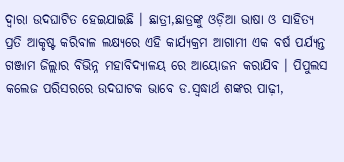ଦ୍ୱାରା ଉଦଘାଟିତ ହେଇଯାଇଛି । ଛାତ୍ରୀ,ଛାତ୍ରଙ୍କୁ ଓଡ଼ିଆ ଭାଷା ଓ ସାହିତ୍ୟ ପ୍ରତି ଆକୃଷ୍ଟ କରିବାଳ ଲକ୍ଷ୍ୟରେ ଏହି କାର୍ଯ୍ୟକ୍ରମ ଆଗାମୀ ଏକ ବର୍ଷ ପର୍ଯ୍ୟନ୍ତ ଗଞ୍ଜାମ ଜିଲ୍ଲାର ବିଭିନ୍ନ ମହାବିଦ୍ୟାଳୟ ରେ ଆୟୋଜନ କରାଯିବ । ପିପୁଲସ କଲେଜ ପରିସରରେ ଉଦଘାଟକ ଭାବେ ଡ.ସ୍ୱଦ୍ଧାର୍ଥ ଶଙ୍କର ପାଢ଼ୀ,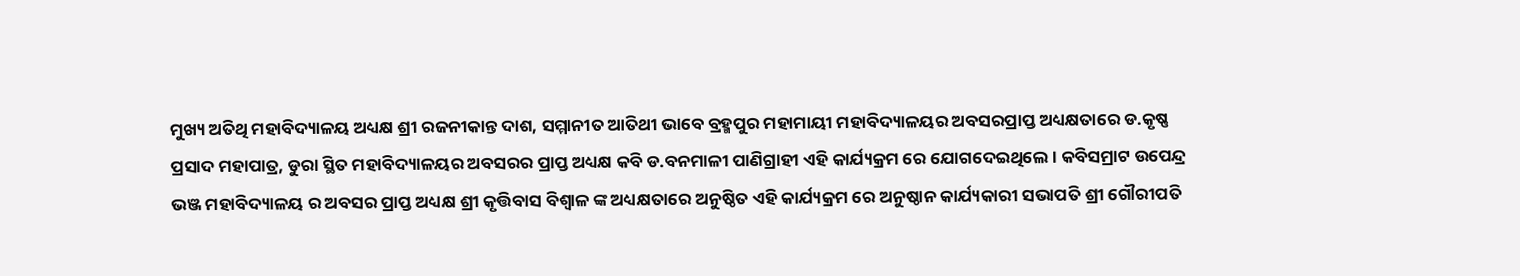ମୁଖ୍ୟ ଅତିଥି ମହାବିଦ୍ୟାଳୟ ଅଧ୍ୟକ୍ଷ ଶ୍ରୀ ରଜନୀକାନ୍ତ ଦାଶ, ସମ୍ମାନୀତ ଆତିଥୀ ଭାବେ ବ୍ରହ୍ମପୁର ମହାମାୟୀ ମହାବିଦ୍ୟାଳୟର ଅବସରପ୍ରାପ୍ତ ଅଧ୍ୟକ୍ଷତାରେ ଡ.କୃଷ୍ଣ ପ୍ରସାଦ ମହାପାତ୍ର, ଡୁରା ସ୍ଥିତ ମହାବିଦ୍ୟାଳୟର ଅବସରର ପ୍ରାପ୍ତ ଅଧ୍ୟକ୍ଷ କବି ଡ.ବନମାଳୀ ପାଣିଗ୍ରାହୀ ଏହି କାର୍ଯ୍ୟକ୍ରମ ରେ ଯୋଗଦେଇଥିଲେ । କବିସମ୍ରାଟ ଉପେନ୍ଦ୍ର ଭଞ୍ଜ ମହାବିଦ୍ୟାଳୟ ର ଅବସର ପ୍ରାପ୍ତ ଅଧ୍ୟକ୍ଷ ଶ୍ରୀ କୃତ୍ତିବାସ ବିଶ୍ୱାଳ ଙ୍କ ଅଧ୍ୟକ୍ଷତାରେ ଅନୁଷ୍ଠିତ ଏହି କାର୍ଯ୍ୟକ୍ରମ ରେ ଅନୁଷ୍ଠାନ କାର୍ଯ୍ୟକାରୀ ସଭାପତି ଶ୍ରୀ ଗୌରୀପତି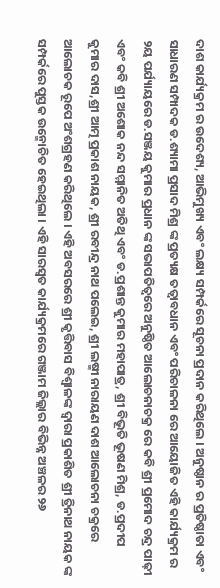ଦାଶ କାର୍ଯ୍ୟକ୍ରମ ର ଉଦେଶ୍ୟ, ଆଭିମୁଖ୍ୟ ଏବଂ ଲକ୍ଷ୍ୟ ସମ୍ପର୍କରେ ସୂଚନା ପ୍ରଦାନ କରିଥିଲେ । ଅନୁଷ୍ଠାନ ର ପ୍ରତିଷ୍ଠାତା ଏବଂ ସାଧାରଣ ସମ୍ପାଦକ ଡ.ଶ୍ୟାମା ପ୍ରସାଦ ମିଶ୍ର ଙ୍କ ପ୍ରତ୍ୟକ୍ଷ ତତ୍ୱାବଧାନ ଏବଂ ପରିଚାଳନା ରେ ଆୟୋଜିତ ଏହି କାର୍ଯ୍ୟକ୍ରମ ର ୨ୟ ପର୍ଯ୍ୟାୟରେ ଡ.ସଞ୍ଜୟ କୁମାର ପ୍ରଧାନ ଙ୍କ ସଭାପତିତ୍ୱରେ ଅନୁଷ୍ଠିତ ଆଲୋଚନାଚକ୍ର ରେ କବି ଶ୍ରୀ ପ୍ରମୋଦ ଚନ୍ଦ୍ର ପାଢ଼ୀ ଏବଂ କବି ଶ୍ରୀ ଅଶୋକ ନନ୍ଦ ସମ୍ମାନିତ ଅତିଥି ଏବଂ ଡ.ପ୍ରଶାନ୍ତ କୁମାର ମହାପାତ୍ର, ଶ୍ରୀ ବିଭୂତି ଭୂଷଣ ମିଶ୍ର, ଡ.ପ୍ରଦୀପ କୁମାର ଦାସ,ଶ୍ରୀ ଆତ୍ମ ପ୍ରକାଶ ନାୟକ, ଶ୍ରୀ ରବୀନ୍ଦ୍ର ନାଥ ପଲେଇ, ଶ୍ରୀ ଲଷ୍ମୀ ନାରାୟଣ ଦାଶ ଆଲୋଚନା ଚକ୍ରରେ ଆଲୋଚକ ରୂପେ ଅଂଶଗ୍ରହଣ କରିଥିଲେ । ଏହି ଅବସରରେ ଶ୍ରୀ କୃତ୍ତିବାସ ବିଶ୍ବାଳଙ୍କ ଦ୍ୱାରା ପ୍ରକାଶିତ ଶ୍ରୀ ତ୍ରିନାଥ ନାୟକ ଙ୍କ ସମ୍ପର୍କରେ ପୁସ୍ତକ ଉନ୍ମୋଚିତ ହେଇଥିଲା । ଏହି ସାରସ୍ୱତ କାର୍ଯ୍ୟକ୍ରମରେ ଗଞ୍ଜାମ ଜିଲ୍ଲାର ବିଭିନ୍ନ ଅଞ୍ଚଳର ୨୬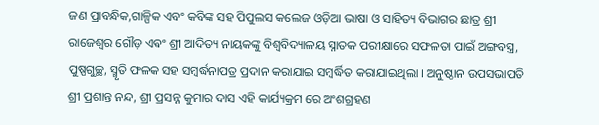ଜଣ ପ୍ରାବନ୍ଧିକ,ଗାଳ୍ପିକ ଏବଂ କବିଙ୍କ ସହ ପିପୁଲସ କଲେଜ ଓଡ଼ିଆ ଭାଷା ଓ ସାହିତ୍ୟ ବିଭାଗର ଛାତ୍ର ଶ୍ରୀ ରାଜେଶ୍ୱର ଗୌଡ଼ ଏଵଂ ଶ୍ରୀ ଆଦିତ୍ୟ ନାୟକଙ୍କୁ ବିଶ୍ୱବିଦ୍ୟାଳୟ ସ୍ନାତକ ପରୀକ୍ଷାରେ ସଫଳତା ପାଇଁ ଅଙ୍ଗବସ୍ତ୍ର, ପୁଷ୍ପଗୁଚ୍ଛ, ସ୍ମୃତି ଫଳକ ସହ ସମ୍ବର୍ଦ୍ଧନାପତ୍ର ପ୍ରଦାନ କରାଯାଇ ସମ୍ବର୍ଦ୍ଧିତ କରାଯାଇଥିଲା । ଅନୁଷ୍ଠାନ ଉପସଭାପତି ଶ୍ରୀ ପ୍ରଶାନ୍ତ ନନ୍ଦ, ଶ୍ରୀ ପ୍ରସନ୍ନ କୁମାର ଦାସ ଏହି କାର୍ଯ୍ୟକ୍ରମ ରେ ଅଂଶଗ୍ରହଣ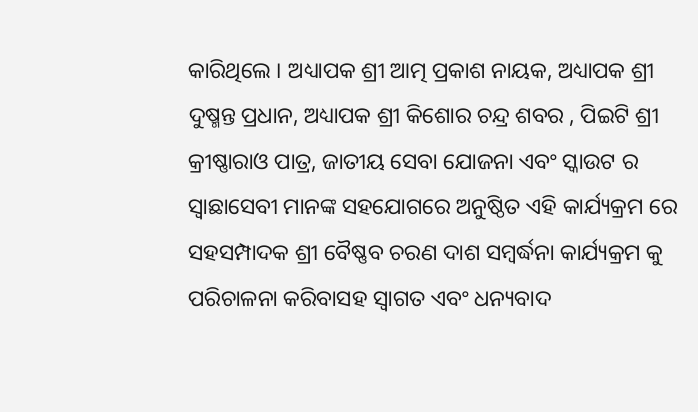କାରିଥିଲେ । ଅଧ୍ୟାପକ ଶ୍ରୀ ଆତ୍ମ ପ୍ରକାଶ ନାୟକ, ଅଧ୍ୟାପକ ଶ୍ରୀ ଦୁଷ୍ମନ୍ତ ପ୍ରଧାନ, ଅଧ୍ୟାପକ ଶ୍ରୀ କିଶୋର ଚନ୍ଦ୍ର ଶବର , ପିଇଟି ଶ୍ରୀ କ୍ରୀଷ୍ଣାରାଓ ପାତ୍ର, ଜାତୀୟ ସେବା ଯୋଜନା ଏବଂ ସ୍କାଉଟ ର ସ୍ୱାଛାସେବୀ ମାନଙ୍କ ସହଯୋଗରେ ଅନୁଷ୍ଠିତ ଏହି କାର୍ଯ୍ୟକ୍ରମ ରେ ସହସମ୍ପାଦକ ଶ୍ରୀ ବୈଷ୍ଣବ ଚରଣ ଦାଶ ସମ୍ବର୍ଦ୍ଧନା କାର୍ଯ୍ୟକ୍ରମ କୁ ପରିଚାଳନା କରିବାସହ ସ୍ୱାଗତ ଏବଂ ଧନ୍ୟବାଦ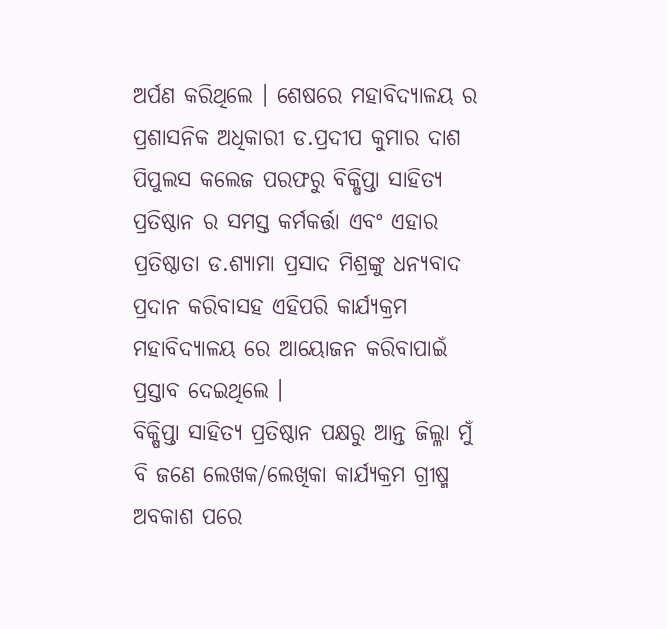ଅର୍ପଣ କରିଥିଲେ । ଶେଷରେ ମହାବିଦ୍ୟାଳୟ ର ପ୍ରଶାସନିକ ଅଧିକାରୀ ଡ.ପ୍ରଦୀପ କୁମାର ଦାଶ ପିପୁଲସ କଲେଜ ପରଫରୁ ବିକ୍ଷିପ୍ତା ସାହିତ୍ୟ ପ୍ରତିଷ୍ଠାନ ର ସମସ୍ତ କର୍ମକର୍ତ୍ତା ଏବଂ ଏହାର ପ୍ରତିଷ୍ଠାତା ଡ.ଶ୍ୟାମା ପ୍ରସାଦ ମିଶ୍ରଙ୍କୁ ଧନ୍ୟବାଦ ପ୍ରଦାନ କରିବାସହ ଏହିପରି କାର୍ଯ୍ୟକ୍ରମ ମହାବିଦ୍ୟାଳୟ ରେ ଆୟୋଜନ କରିବାପାଇଁ ପ୍ରସ୍ତାବ ଦେଇଥିଲେ ।
ବିକ୍ଷିପ୍ତା ସାହିତ୍ୟ ପ୍ରତିଷ୍ଠାନ ପକ୍ଷରୁ ଆନ୍ତ ଜିଲ୍ଳା ମୁଁ ବି ଜଣେ ଲେଖକ/ଲେଖିକା କାର୍ଯ୍ୟକ୍ରମ ଗ୍ରୀଷ୍ମ ଅବକାଶ ପରେ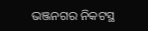ଭଞ୍ଜନଗର ନିକଟସ୍ଥ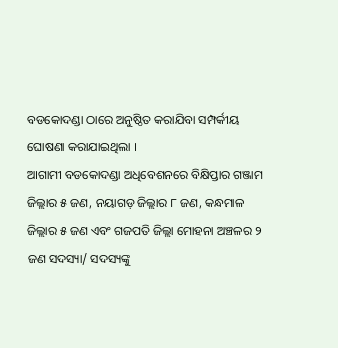ବଡକୋଦଣ୍ଡା ଠାରେ ଅନୁଷ୍ଠିତ କରାଯିବା ସମ୍ପର୍କୀୟ ଘୋଷଣା କରାଯାଇଥିଲା ।
ଆଗାମୀ ବଡକୋଦଣ୍ଡା ଅଧିବେଶନରେ ବିକ୍ଷିପ୍ତାର ଗଞ୍ଜାମ ଜିଲ୍ଲାର ୫ ଜଣ, ନୟାଗଡ଼ ଜିଲ୍ଲାର ୮ ଜଣ, କନ୍ଧମାଳ ଜିଲ୍ଲାର ୫ ଜଣ ଏବଂ ଗଜପତି ଜିଲ୍ଲା ମୋହନା ଅଞ୍ଚଳର ୨ ଜଣ ସଦସ୍ୟା/ ସଦସ୍ୟଙ୍କୁ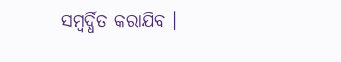ସମ୍ବର୍ଦ୍ଧିତ କରାଯିବ ।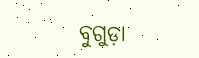ବୁଗୁଡ଼ା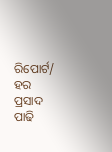ରିପୋର୍ଟ/ ହର ପ୍ରସାଦ ପାଢି